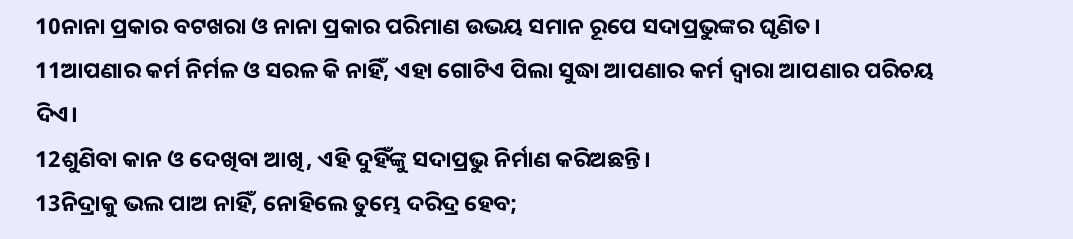10ନାନା ପ୍ରକାର ବଟଖରା ଓ ନାନା ପ୍ରକାର ପରିମାଣ ଉଭୟ ସମାନ ରୂପେ ସଦାପ୍ରଭୁଙ୍କର ଘୃଣିତ।
11ଆପଣାର କର୍ମ ନିର୍ମଳ ଓ ସରଳ କି ନାହିଁ, ଏହା ଗୋଟିଏ ପିଲା ସୁଦ୍ଧା ଆପଣାର କର୍ମ ଦ୍ୱାରା ଆପଣାର ପରିଚୟ ଦିଏ।
12ଶୁଣିବା କାନ ଓ ଦେଖିବା ଆଖି, ଏହି ଦୁହିଁଙ୍କୁ ସଦାପ୍ରଭୁ ନିର୍ମାଣ କରିଅଛନ୍ତି।
13ନିଦ୍ରାକୁ ଭଲ ପାଅ ନାହିଁ, ନୋହିଲେ ତୁମ୍ଭେ ଦରିଦ୍ର ହେବ;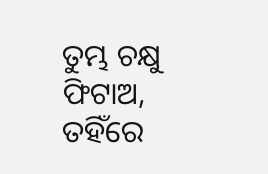ତୁମ୍ଭ ଚକ୍ଷୁ ଫିଟାଅ, ତହିଁରେ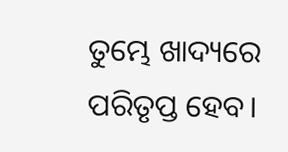ତୁମ୍ଭେ ଖାଦ୍ୟରେ ପରିତୃପ୍ତ ହେବ।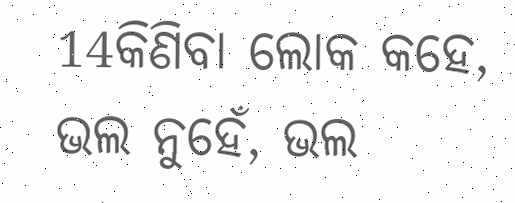14କିଣିବା ଲୋକ କହେ, ଭଲ ନୁହେଁ, ଭଲ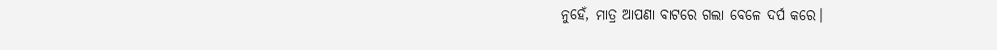ନୁହେଁ, ମାତ୍ର ଆପଣା ବାଟରେ ଗଲା ବେଳେ ଦର୍ପ କରେ।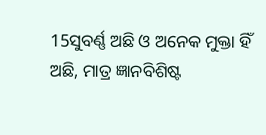15ସୁବର୍ଣ୍ଣ ଅଛି ଓ ଅନେକ ମୁକ୍ତା ହିଁ ଅଛି, ମାତ୍ର ଜ୍ଞାନବିଶିଷ୍ଟ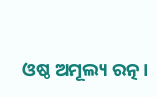ଓଷ୍ଠ ଅମୂଲ୍ୟ ରତ୍ନ।